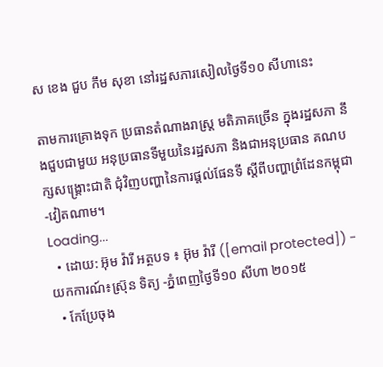ស ខេង ជួប កឹម សុខា នៅរដ្ឋសភារសៀលថ្ងៃទី១០ សីហានេះ

តាមការគ្រោងទុក ប្រធានតំណាងរាស្រ្ត មតិភាគច្រើន ក្នុងរដ្ឋសភា នឹងជួបជាមួយ អនុប្រធានទីមួយនៃរដ្ឋសភា និងជាអនុប្រធាន គណបក្សសង្គ្រោះជាតិ ជុំវិញបញ្ហានៃការផ្តល់ផែនទី ស្តីពីបញ្ហាព្រំដែនកម្ពុជា-វៀតណាម។
Loading...
  • ដោយ: អ៊ុម វ៉ារី អត្ថបទ ៖ អ៊ុម វ៉ារី ([email protected]) - យកការណ៍៖ស្រ៊ុន ទិត្យ -ភ្នំពេញថ្ងៃទី១០ សីហា ២០១៥
  • កែប្រែចុង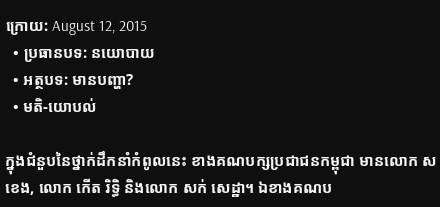ក្រោយ: August 12, 2015
  • ប្រធានបទ: នយោបាយ
  • អត្ថបទ: មានបញ្ហា?
  • មតិ-យោបល់

ក្នុងជំនួបនៃថ្នាក់ដឹកនាំកំពូលនេះ ខាងគណបក្សប្រជាជនកម្ពុជា មានលោក ស ខេង, លោក កើត រិទ្ធិ និងលោក សក់ សេដ្ឋា។ ឯខាងគណប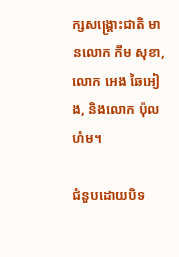ក្សសង្គ្រោះជាតិ មានលោក កឹម សុខា, លោក អេង ឆៃអៀង, និងលោក ប៉ុល ហំម។

ជំនួបដោយបិទ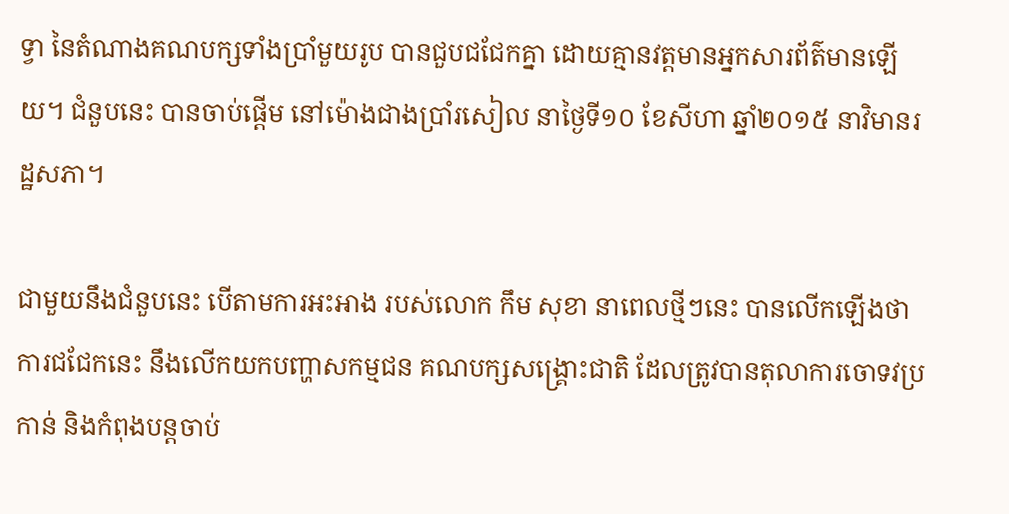ទ្វា នៃតំណាងគណបក្សទាំងប្រាំមួយរូប បានជួបជជែកគ្នា ដោយគ្មានវត្តមានអ្នកសារព័ត៌មានឡើយ។ ជំនួបនេះ បានចាប់ផ្តើម នៅម៉ោងជាងប្រាំរសៀល នាថ្ងៃទី១០ ខែសីហា ឆ្នាំ២០១៥ នាវិមានរដ្ឋសភា។

ជាមួយនឹងជំនួបនេះ បើតាមការអះអាង របស់លោក កឹម សុខា នាពេលថ្មីៗនេះ បានលើកឡើងថា ការជជែកនេះ នឹងលើកយកបញ្ហាសកម្មជន គណបក្សសង្គ្រោះជាតិ ដែលត្រូវបានតុលាការចោទវប្រកាន់ និងកំពុងបន្តចាប់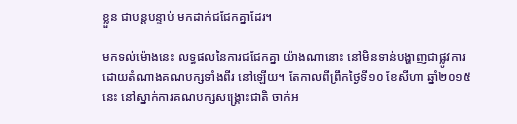ខ្លួន ជាបន្តបន្ទាប់ មកដាក់ជជែកគ្នាដែរ។

មកទល់ម៉ោងនេះ លទ្ធផលនៃការជជែកគ្នា យ៉ាងណានោះ នៅមិនទាន់បង្ហាញជាផ្លូវការ ដោយតំណាងគណបក្សទាំងពីរ នៅឡើយ។ តែកាលពីព្រឹកថ្ងៃទី១០ ខែសីហា ឆ្នាំ២០១៥នេះ នៅស្នាក់ការគណបក្សសង្គ្រោះជាតិ ចាក់អ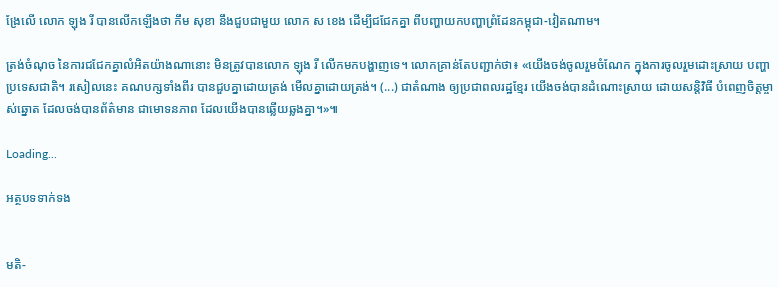ង្រែលើ លោក ឡុង រី បានលើកឡើងថា កឹម សុខា នឹងជួបជាមួយ លោក ស ខេង ដើម្បីជជែកគ្នា ពីបញ្ហាយកបញ្ហាព្រំដែនកម្ពុជា-វៀតណាម។

ត្រង់ចំណុច នៃការជជែកគ្នាលំអិតយ៉ាងណានោះ មិនត្រូវបានលោក ឡុង រី លើកមកបង្ហាញទេ។ លោកគ្រាន់តែបញ្ជាក់ថា៖ «យើងចង់ចូលរួមចំណែក ក្នុងការចូលរួមដោះស្រាយ បញ្ហាប្រទេសជាតិ។ រសៀលនេះ គណបក្សទាំងពីរ បានជួបគ្នាដោយត្រង់ មើលគ្នាដោយត្រង់។ (...) ជាតំណាង ឲ្យប្រជាពលរដ្ឋខ្មែរ យើងចង់បានដំណោះស្រាយ ដោយសន្តិវិធី បំពេញចិត្តម្ចាស់ឆ្នោត ដែលចង់បានព័ត៌មាន ជាមោទនភាព ដែលយើងបានឆ្លើយឆ្លងគ្នា។»៕

Loading...

អត្ថបទទាក់ទង


មតិ-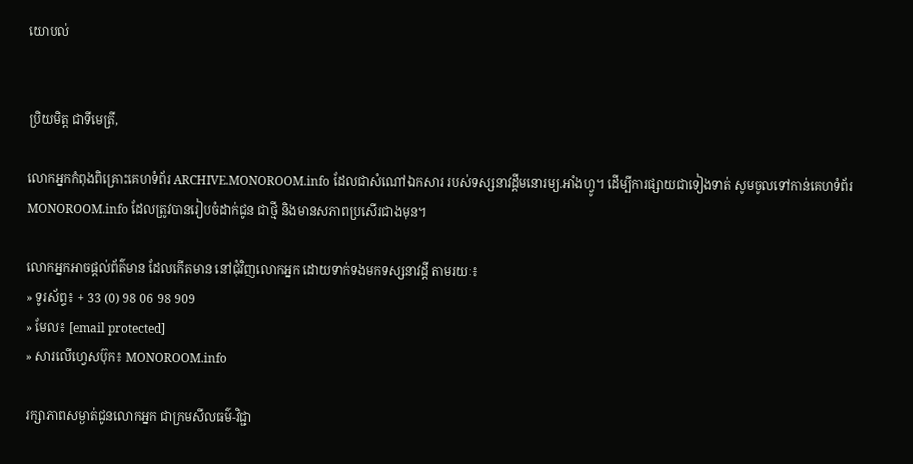យោបល់


ប្រិយមិត្ត ជាទីមេត្រី,

លោកអ្នកកំពុងពិគ្រោះគេហទំព័រ ARCHIVE.MONOROOM.info ដែលជាសំណៅឯកសារ របស់ទស្សនាវដ្ដីមនោរម្យ.អាំងហ្វូ។ ដើម្បីការផ្សាយជាទៀងទាត់ សូមចូលទៅកាន់គេហទំព័រ MONOROOM.info ដែលត្រូវបានរៀបចំដាក់ជូន ជាថ្មី និងមានសភាពប្រសើរជាងមុន។

លោកអ្នកអាចផ្ដល់ព័ត៌មាន ដែលកើតមាន នៅជុំវិញលោកអ្នក ដោយទាក់ទងមកទស្សនាវដ្ដី តាមរយៈ៖
» ទូរស័ព្ទ៖ + 33 (0) 98 06 98 909
» មែល៖ [email protected]
» សារលើហ្វេសប៊ុក៖ MONOROOM.info

រក្សាភាពសម្ងាត់ជូនលោកអ្នក ជាក្រមសីលធម៌-វិជ្ជា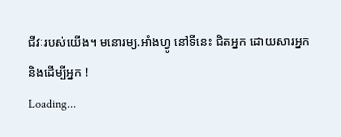ជីវៈរបស់យើង។ មនោរម្យ.អាំងហ្វូ នៅទីនេះ ជិតអ្នក ដោយសារអ្នក និងដើម្បីអ្នក !
Loading...